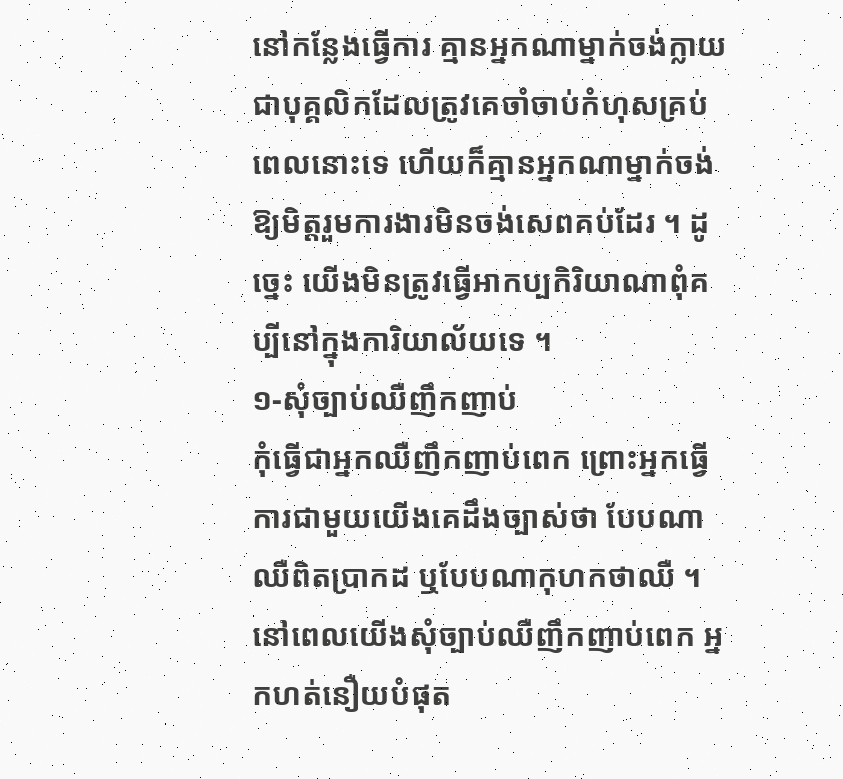នៅកន្លែងធ្វើការ គ្មានអ្នកណាម្នាក់ចង់ក្លាយជាបុគ្គលិកដែលត្រូវគេចាំចាប់កំហុសគ្រប់ពេលនោះទេ ហើយក៏គ្មានអ្នកណាម្នាក់ចង់ឱ្យមិត្តរួមការងារមិនចង់សេពគប់ដែរ ។ ដូច្នេះ យើងមិនត្រូវធ្វើអាកប្បកិរិយាណាពុំគប្បីនៅក្នុងការិយាល័យទេ ។
១-សុំច្បាប់ឈឺញឹកញាប់
កុំធ្វើជាអ្នកឈឺញឹកញាប់ពេក ព្រោះអ្នកធ្វើការជាមួយយើងគេដឹងច្បាស់ថា បែបណាឈឺពិតប្រាកដ ឬបែបណាកុហកថាឈឺ ។ នៅពេលយើងសុំច្បាប់ឈឺញឹកញាប់ពេក អ្នកហត់នឿយបំផុត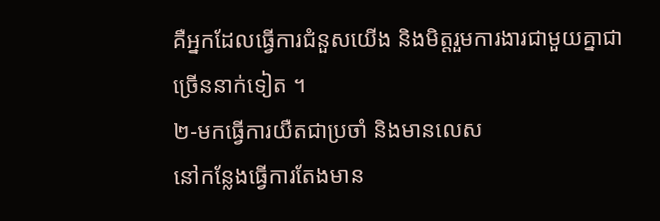គឺអ្នកដែលធ្វើការជំនួសយើង និងមិត្តរួមការងារជាមួយគ្នាជាច្រើននាក់ទៀត ។
២-មកធ្វើការយឺតជាប្រចាំ និងមានលេស
នៅកន្លែងធ្វើការតែងមាន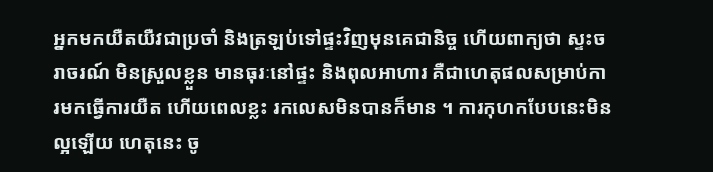អ្នកមកយឺតយឺវជាប្រចាំ និងត្រឡប់ទៅផ្ទះវិញមុនគេជានិច្ច ហើយពាក្យថា ស្ទះចរាចរណ៍ មិនស្រួលខ្លួន មានធុរៈនៅផ្ទះ និងពុលអាហារ គឺជាហេតុផលសម្រាប់ការមកធ្វើការយឺត ហើយពេលខ្លះ រកលេសមិនបានក៏មាន ។ ការកុហកបែបនេះមិនល្អឡើយ ហេតុនេះ ចូ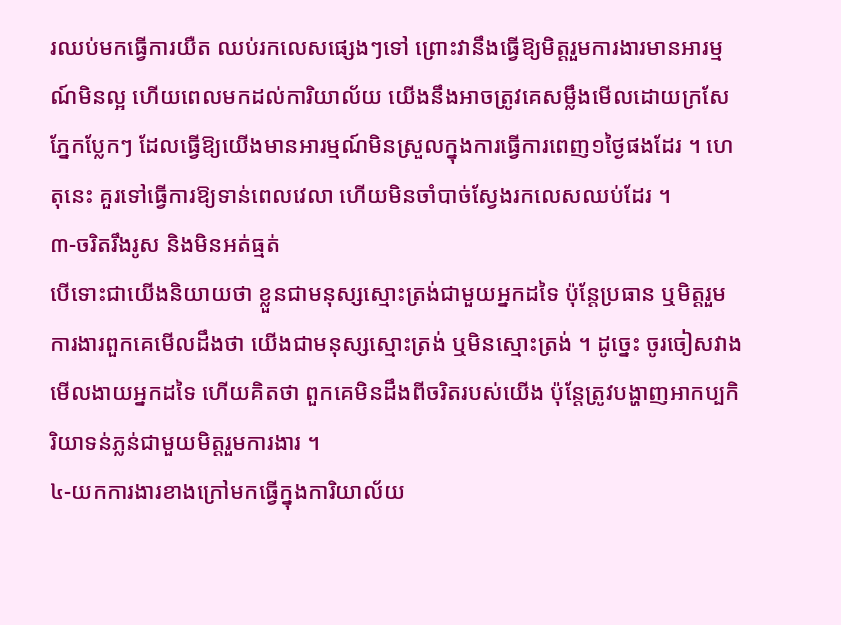រឈប់មកធ្វើការយឺត ឈប់រកលេសផ្សេងៗទៅ ព្រោះវានឹងធ្វើឱ្យមិត្តរួមការងារមានអារម្មណ៍មិនល្អ ហើយពេលមកដល់ការិយាល័យ យើងនឹងអាចត្រូវគេសម្លឹងមើលដោយក្រសែភ្នែកប្លែកៗ ដែលធ្វើឱ្យយើងមានអារម្មណ៍មិនស្រួលក្នុងការធ្វើការពេញ១ថ្ងៃផងដែរ ។ ហេតុនេះ គួរទៅធ្វើការឱ្យទាន់ពេលវេលា ហើយមិនចាំបាច់ស្វែងរកលេសឈប់ដែរ ។
៣-ចរិតរឹងរូស និងមិនអត់ធ្មត់
បើទោះជាយើងនិយាយថា ខ្លួនជាមនុស្សស្មោះត្រង់ជាមួយអ្នកដទៃ ប៉ុន្តែប្រធាន ឬមិត្តរួមការងារពួកគេមើលដឹងថា យើងជាមនុស្សស្មោះត្រង់ ឬមិនស្មោះត្រង់ ។ ដូច្នេះ ចូរចៀសវាងមើលងាយអ្នកដទៃ ហើយគិតថា ពួកគេមិនដឹងពីចរិតរបស់យើង ប៉ុន្តែត្រូវបង្ហាញអាកប្បកិរិយាទន់ភ្លន់ជាមួយមិត្តរួមការងារ ។
៤-យកការងារខាងក្រៅមកធ្វើក្នុងការិយាល័យ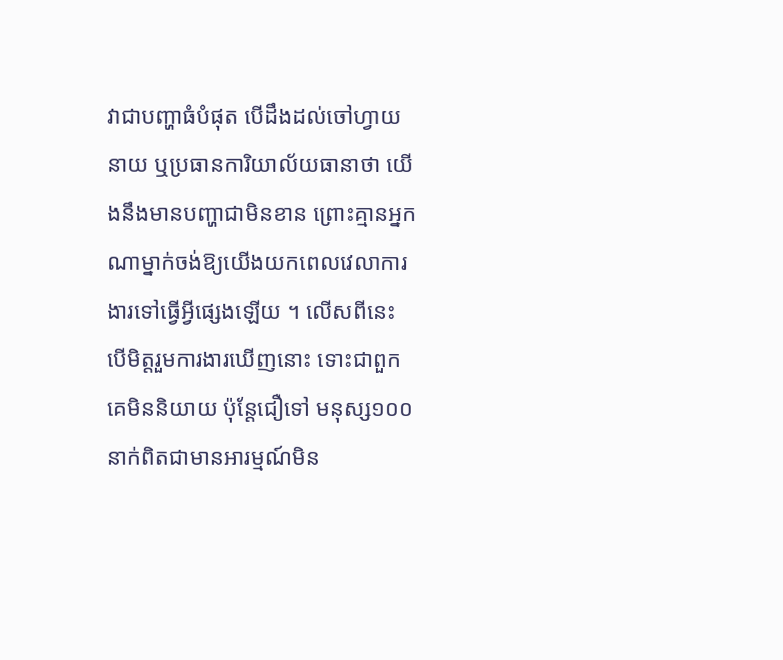វាជាបញ្ហាធំបំផុត បើដឹងដល់ចៅហ្វាយនាយ ឬប្រធានការិយាល័យធានាថា យើងនឹងមានបញ្ហាជាមិនខាន ព្រោះគ្មានអ្នកណាម្នាក់ចង់ឱ្យយើងយកពេលវេលាការងារទៅធ្វើអ្វីផ្សេងឡើយ ។ លើសពីនេះ បើមិត្តរួមការងារឃើញនោះ ទោះជាពួកគេមិននិយាយ ប៉ុន្តែជឿទៅ មនុស្ស១០០នាក់ពិតជាមានអារម្មណ៍មិន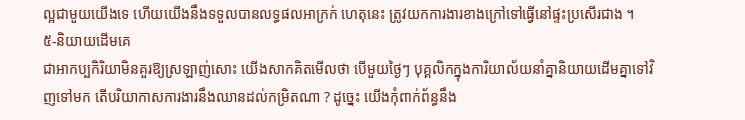ល្អជាមួយយើងទេ ហើយយើងនឹងទទួលបានលទ្ធផលអាក្រក់ ហេតុនេះ ត្រូវយកការងារខាងក្រៅទៅធ្វើនៅផ្ទះប្រសើរជាង ។
៥-និយាយដើមគេ
ជាអាកប្បកិរិយាមិនគួរឱ្យស្រឡាញ់សោះ យើងសាកគិតមើលថា បើមួយថ្ងៃៗ បុគ្គលិកក្នុងការិយាល័យនាំគ្នានិយាយដើមគ្នាទៅវិញទៅមក តើបរិយាកាសការងារនឹងឈានដល់កម្រិតណា ? ដូច្នេះ យើងកុំពាក់ព័ន្ធនឹង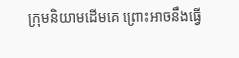ក្រុមនិយាមដើមគេ ព្រោះអាចនឹងធ្វើ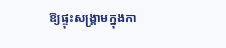ឱ្យផ្ទុះសង្គ្រាមក្នុងកា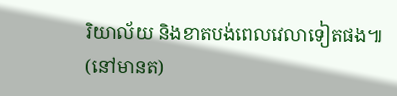រិយាល័យ និងខាតបង់ពេលវេលាទៀតផង៕
(នៅមានត)